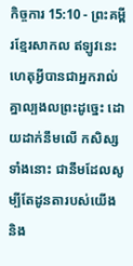កិច្ចការ 15:10 - ព្រះគម្ពីរខ្មែរសាកល ឥឡូវនេះ ហេតុអ្វីបានជាអ្នករាល់គ្នាល្បងលព្រះដូច្នេះ ដោយដាក់នឹមលើ កសិស្សទាំងនោះ ជានឹមដែលសូម្បីតែដូនតារបស់យើង និង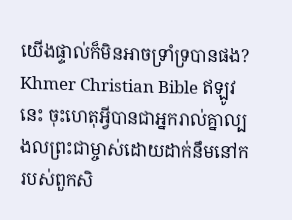យើងផ្ទាល់ក៏មិនអាចទ្រាំទ្របានផង? Khmer Christian Bible ឥឡូវនេះ ចុះហេតុអ្វីបានជាអ្នករាល់គ្នាល្បងលព្រះជាម្ចាស់ដោយដាក់នឹមនៅករបស់ពួកសិ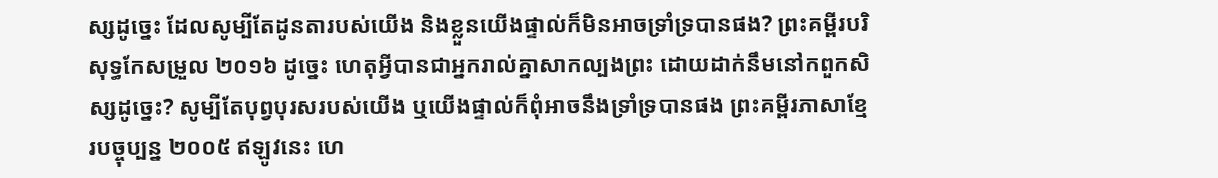ស្សដូច្នេះ ដែលសូម្បីតែដូនតារបស់យើង និងខ្លួនយើងផ្ទាល់ក៏មិនអាចទ្រាំទ្របានផង? ព្រះគម្ពីរបរិសុទ្ធកែសម្រួល ២០១៦ ដូច្នេះ ហេតុអ្វីបានជាអ្នករាល់គ្នាសាកល្បងព្រះ ដោយដាក់នឹមនៅកពួកសិស្សដូច្នេះ? សូម្បីតែបុព្វបុរសរបស់យើង ឬយើងផ្ទាល់ក៏ពុំអាចនឹងទ្រាំទ្របានផង ព្រះគម្ពីរភាសាខ្មែរបច្ចុប្បន្ន ២០០៥ ឥឡូវនេះ ហេ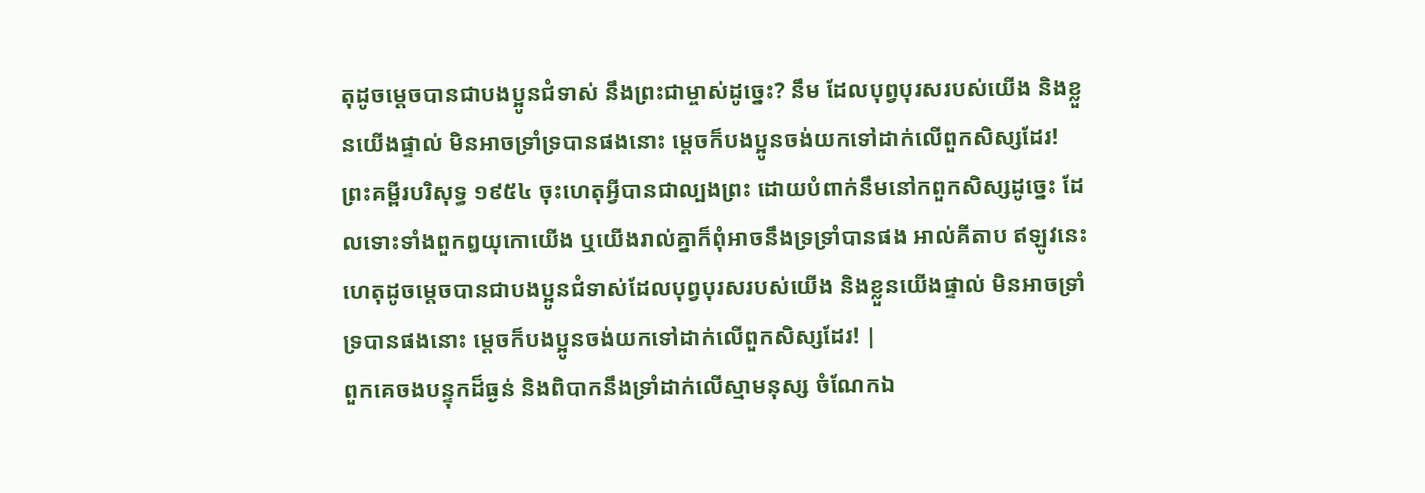តុដូចម្ដេចបានជាបងប្អូនជំទាស់ នឹងព្រះជាម្ចាស់ដូច្នេះ? នឹម ដែលបុព្វបុរសរបស់យើង និងខ្លួនយើងផ្ទាល់ មិនអាចទ្រាំទ្របានផងនោះ ម្ដេចក៏បងប្អូនចង់យកទៅដាក់លើពួកសិស្សដែរ! ព្រះគម្ពីរបរិសុទ្ធ ១៩៥៤ ចុះហេតុអ្វីបានជាល្បងព្រះ ដោយបំពាក់នឹមនៅកពួកសិស្សដូច្នេះ ដែលទោះទាំងពួកឰយុកោយើង ឬយើងរាល់គ្នាក៏ពុំអាចនឹងទ្រទ្រាំបានផង អាល់គីតាប ឥឡូវនេះហេតុដូចម្ដេចបានជាបងប្អូនជំទាស់ដែលបុព្វបុរសរបស់យើង និងខ្លួនយើងផ្ទាល់ មិនអាចទ្រាំទ្របានផងនោះ ម្ដេចក៏បងប្អូនចង់យកទៅដាក់លើពួកសិស្សដែរ! |
ពួកគេចងបន្ទុកដ៏ធ្ងន់ និងពិបាកនឹងទ្រាំដាក់លើស្មាមនុស្ស ចំណែកឯ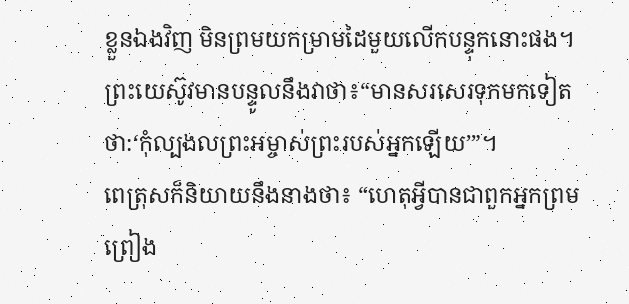ខ្លួនឯងវិញ មិនព្រមយកម្រាមដៃមួយលើកបន្ទុកនោះផង។
ព្រះយេស៊ូវមានបន្ទូលនឹងវាថា៖“មានសរសេរទុកមកទៀតថា:‘កុំល្បងលព្រះអម្ចាស់ព្រះរបស់អ្នកឡើយ’”។
ពេត្រុសក៏និយាយនឹងនាងថា៖ “ហេតុអ្វីបានជាពួកអ្នកព្រមព្រៀង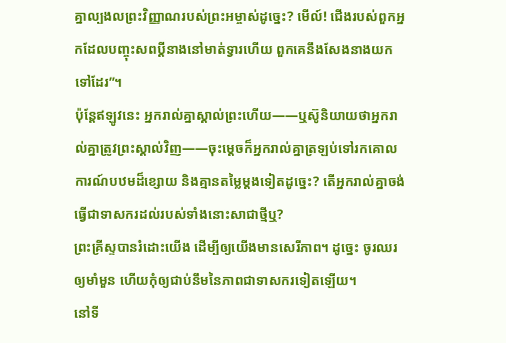គ្នាល្បងលព្រះវិញ្ញាណរបស់ព្រះអម្ចាស់ដូច្នេះ? មើល៍! ជើងរបស់ពួកអ្នកដែលបញ្ចុះសពប្ដីនាងនៅមាត់ទ្វារហើយ ពួកគេនឹងសែងនាងយកទៅដែរ”។
ប៉ុន្តែឥឡូវនេះ អ្នករាល់គ្នាស្គាល់ព្រះហើយ——ឬស៊ូនិយាយថាអ្នករាល់គ្នាត្រូវព្រះស្គាល់វិញ——ចុះម្ដេចក៏អ្នករាល់គ្នាត្រឡប់ទៅរកគោលការណ៍បឋមដ៏ខ្សោយ និងគ្មានតម្លៃម្ដងទៀតដូច្នេះ? តើអ្នករាល់គ្នាចង់ធ្វើជាទាសករដល់របស់ទាំងនោះសាជាថ្មីឬ?
ព្រះគ្រីស្ទបានរំដោះយើង ដើម្បីឲ្យយើងមានសេរីភាព។ ដូច្នេះ ចូរឈរឲ្យមាំមួន ហើយកុំឲ្យជាប់នឹមនៃភាពជាទាសករទៀតឡើយ។
នៅទី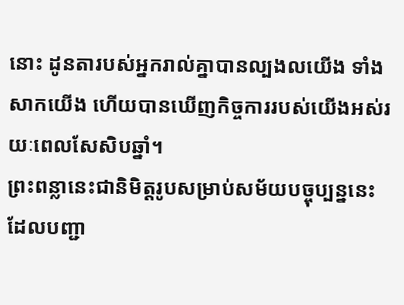នោះ ដូនតារបស់អ្នករាល់គ្នាបានល្បងលយើង ទាំងសាកយើង ហើយបានឃើញកិច្ចការរបស់យើងអស់រយៈពេលសែសិបឆ្នាំ។
ព្រះពន្លានេះជានិមិត្តរូបសម្រាប់សម័យបច្ចុប្បន្ននេះ ដែលបញ្ជា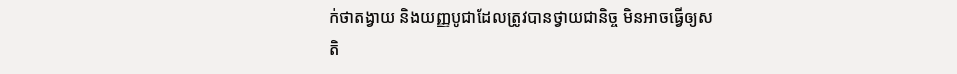ក់ថាតង្វាយ និងយញ្ញបូជាដែលត្រូវបានថ្វាយជានិច្ច មិនអាចធ្វើឲ្យសតិ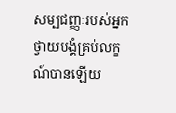សម្បជញ្ញៈរបស់អ្នកថ្វាយបង្គំគ្រប់លក្ខណ៍បានឡើយ